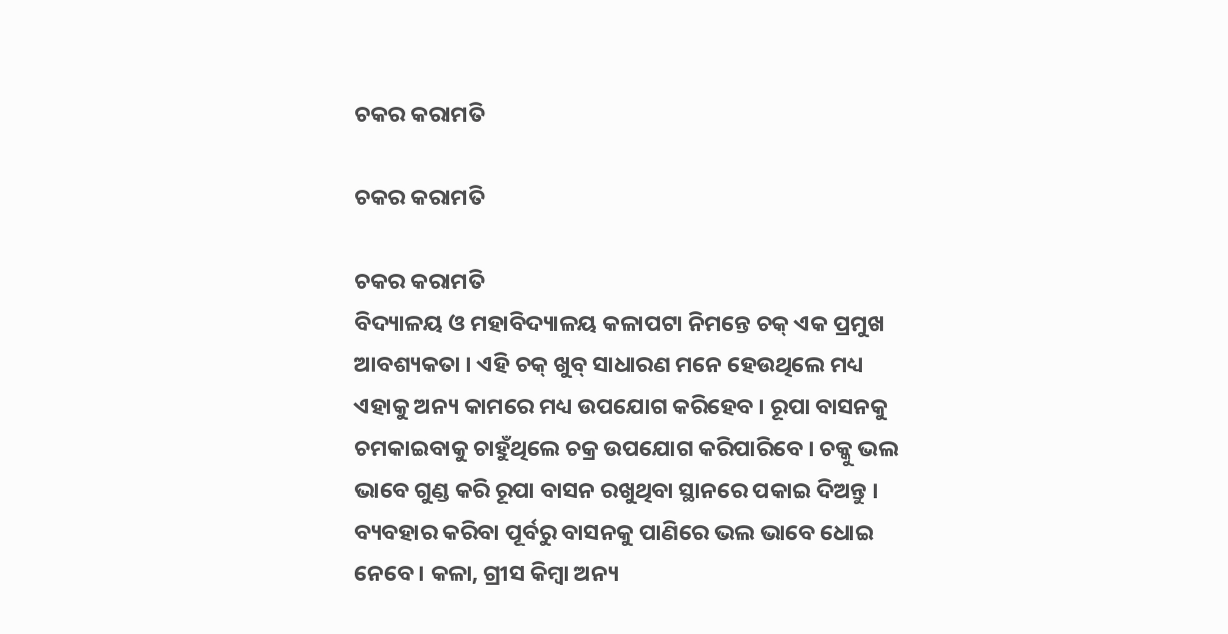ଚକର କରାମତି

ଚକର କରାମତି

ଚକର କରାମତି
ବିଦ୍ୟାଳୟ ଓ ମହାବିଦ୍ୟାଳୟ କଳାପଟା ନିମନ୍ତେ ଚକ୍ ଏକ ପ୍ରମୁଖ ଆବଶ୍ୟକତା । ଏହି ଚକ୍ ଖୁବ୍ ସାଧାରଣ ମନେ ହେଉଥିଲେ ମଧ୍ୟ ଏହାକୁ ଅନ୍ୟ କାମରେ ମଧ୍ୟ ଉପଯୋଗ କରିହେବ । ରୂପା ବାସନକୁ ଚମକାଇବାକୁ ଚାହୁଁଥିଲେ ଚକ୍ର ଉପଯୋଗ କରିପାରିବେ । ଚକ୍କୁ ଭଲ ଭାବେ ଗୁଣ୍ଡ କରି ରୂପା ବାସନ ରଖୁଥିବା ସ୍ଥାନରେ ପକାଇ ଦିଅନ୍ତୁ । ବ୍ୟବହାର କରିବା ପୂର୍ବରୁ ବାସନକୁ ପାଣିରେ ଭଲ ଭାବେ ଧୋଇ ନେବେ । କଳା, ଗ୍ରୀସ କିମ୍ବା ଅନ୍ୟ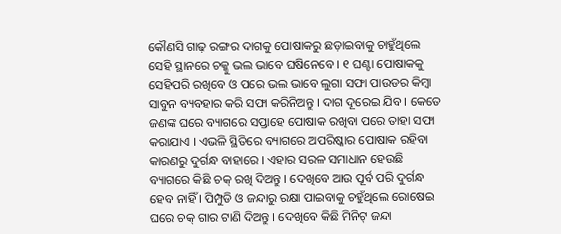କୌଣସି ଗାଢ଼ ରଙ୍ଗର ଦାଗକୁ ପୋଷାକରୁ ଛଡ଼ାଇବାକୁ ଚାହୁଁଥିଲେ ସେହି ସ୍ଥାନରେ ଚକ୍କୁ ଭଲ ଭାବେ ଘଷିନେବେ । ୧ ଘଣ୍ଟା ପୋଷାକକୁ ସେହିପରି ରଖିବେ ଓ ପରେ ଭଲ ଭାବେ ଲୁଗା ସଫା ପାଉଡର କିମ୍ବା ସାବୁନ ବ୍ୟବହାର କରି ସଫା କରିନିଅନ୍ତୁ । ଦାଗ ଦୂରେଇ ଯିବ । କେତେ ଜଣଙ୍କ ଘରେ ବ୍ୟାଗରେ ସପ୍ତାହେ ପୋଷାକ ରଖିବା ପରେ ତାହା ସଫା କରାଯାଏ । ଏଭଳି ସ୍ଥିତିରେ ବ୍ୟାଗରେ ଅପରିଷ୍କାର ପୋଷାକ ରହିବା କାରଣରୁ ଦୁର୍ଗନ୍ଧ ବାହାରେ । ଏହାର ସରଳ ସମାଧାନ ହେଉଛି ବ୍ୟାଗରେ କିଛି ଚକ୍ ରଖି ଦିଅନ୍ତୁ । ଦେଖିବେ ଆଉ ପୂର୍ବ ପରି ଦୁର୍ଗନ୍ଧ ହେବ ନାହିଁ । ପିମ୍ପୁଡି ଓ ଜନ୍ଦାରୁ ରକ୍ଷା ପାଇବାକୁ ଚହୁଁଥିଲେ ରୋଷେଇ ଘରେ ଚକ୍ ଗାର ଟାଣି ଦିଅନ୍ତୁ । ଦେଖିବେ କିଛି ମିନିଟ୍ ଜନ୍ଦା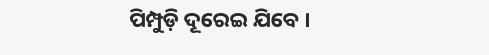ପିମ୍ପୁଡ଼ି ଦୂରେଇ ଯିବେ ।